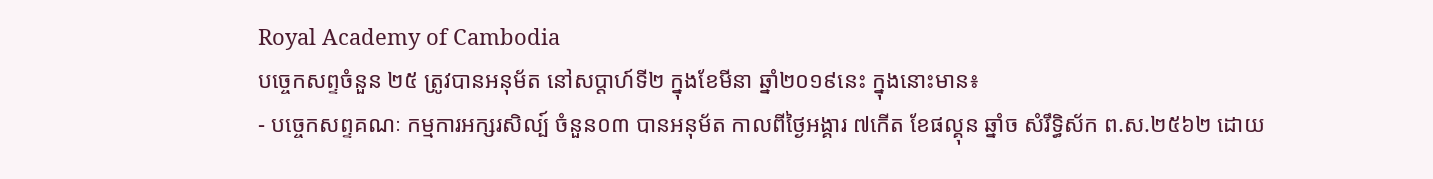Royal Academy of Cambodia
បច្ចេកសព្ទចំនួន ២៥ ត្រូវបានអនុម័ត នៅសប្តាហ៍ទី២ ក្នុងខែមីនា ឆ្នាំ២០១៩នេះ ក្នុងនោះមាន៖
- បច្ចេកសព្ទគណៈ កម្មការអក្សរសិល្ប៍ ចំនួន០៣ បានអនុម័ត កាលពីថ្ងៃអង្គារ ៧កើត ខែផល្គុន ឆ្នាំច សំរឹទ្ធិស័ក ព.ស.២៥៦២ ដោយ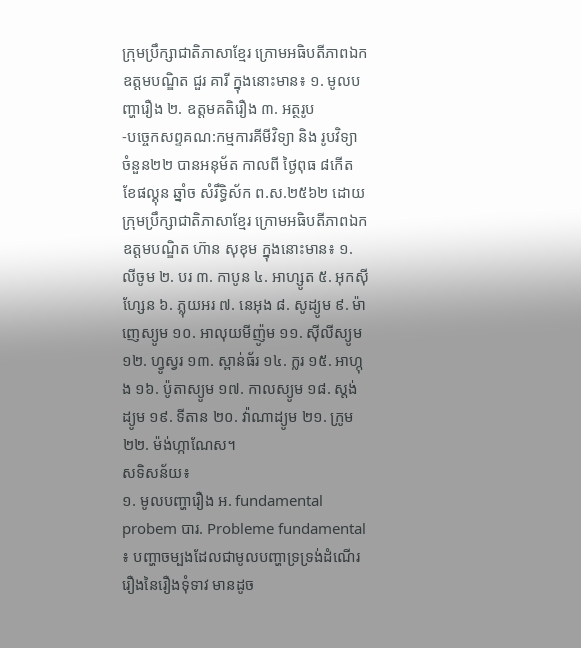ក្រុមប្រឹក្សាជាតិភាសាខ្មែរ ក្រោមអធិបតីភាពឯកឧត្តមបណ្ឌិត ជួរ គារី ក្នុងនោះមាន៖ ១. មូលបញ្ហារឿង ២. ឧត្តមគតិរឿង ៣. អត្ថរូប
-បច្ចេកសព្ទគណ:កម្មការគីមីវិទ្យា និង រូបវិទ្យា ចំនួន២២ បានអនុម័ត កាលពី ថ្ងៃពុធ ៨កើត ខែផល្គុន ឆ្នាំច សំរឹទ្ធិស័ក ព.ស.២៥៦២ ដោយក្រុមប្រឹក្សាជាតិភាសាខ្មែរ ក្រោមអធិបតីភាពឯកឧត្តមបណ្ឌិត ហ៊ាន សុខុម ក្នុងនោះមាន៖ ១. លីចូម ២. បរ ៣. កាបូន ៤. អាហ្សូត ៥. អុកស៊ីហ្សែន ៦. ភ្លុយអរ ៧. នេអុង ៨. សូដ្យូម ៩. ម៉ាញេស្យូម ១០. អាលុយមីញ៉ូម ១១. ស៊ីលីស្យូម ១២. ហ្វូស្វរ ១៣. ស្ពាន់ធ័រ ១៤. ក្លរ ១៥. អាហ្កុង ១៦. ប៉ូតាស្យូម ១៧. កាលស្យូម ១៨. ស្តង់ដ្យូម ១៩. ទីតាន ២០. វ៉ាណាដ្យូម ២១. ក្រូម ២២. ម៉ង់ហ្កាណែស។
សទិសន័យ៖
១. មូលបញ្ហារឿង អ. fundamental probem បារ. Probleme fundamental ៖ បញ្ហាចម្បងដែលជាមូលបញ្ហាទ្រទ្រង់ដំណើររឿងនៃរឿងទុំទាវ មានដូច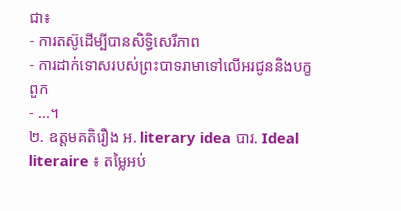ជា៖
- ការតស៊ូដើម្បីបានសិទ្ធិសេរីភាព
- ការដាក់ទោសរបស់ព្រះបាទរាមាទៅលើអរជូននិងបក្ខពួក
- ...។
២. ឧត្តមគតិរឿង អ. literary idea បារ. Ideal literaire ៖ តម្លៃអប់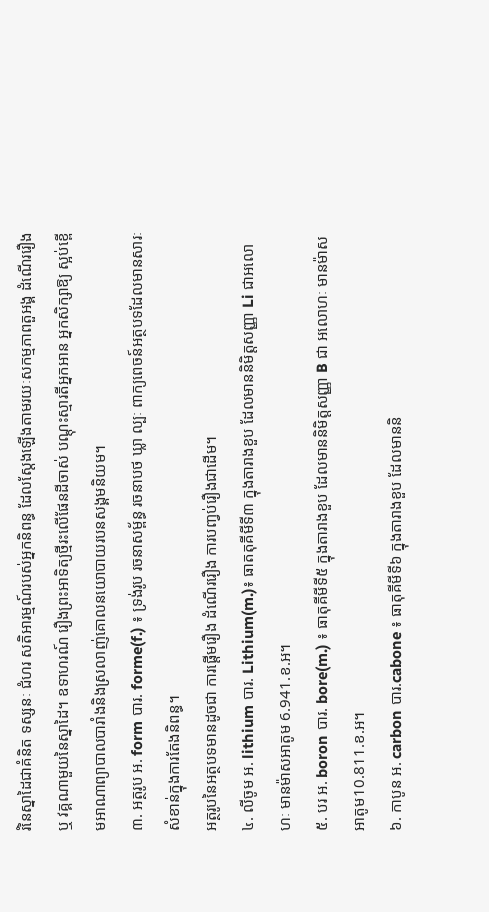រំនៃស្នាដៃជាគំនិត ទស្សនៈ ជំហរ សតិអារម្មណ៍របស់អ្នកនិពន្ធ ដែលស្តែងឡើងតាមរយៈសកម្មភាពតួអង្គ ដំណើររឿង ឬ វគ្គណាមួយនៃស្នាដៃ។ ឧទាហរណ៍ រឿងព្រះអាទិត្យថ្មីរះលើផែនដីចាស់ បណ្តុះស្មារតីអ្នកអាន អ្នកសិក្សាឱ្យ ស្អប់ខ្ពើមអាណាព្យាបាលបារាំងនិងស្រលាញ់គោលនយោបាយរបនសង្គមនិយម។
៣. អត្ថរូប អ. form បារ. forme(f.) ៖ ទ្រង់រូប រចនាសម្ព័ន្ធ រចនាបថ ឃ្លា ល្បៈ ពាក្យពេចន៍អត្ថបទដែលមានសារៈសំខាន់ក្នុងការតែងនិពន្ធ។
អត្ថរូបនៃអត្ថបទមានដូចជា ការផ្តើមរឿង ដំណើររឿង ការបញ្វប់រឿងជាដើម។
៤. លីចូម អ. lithium បារ. Lithium(m.)៖ ធាតតុគីមីទី៣ ក្នុងតារាងខួប ដែលមាននិមិត្តសញ្ញា Li ជាអលោហៈ មានម៉ាសអាតូម 6.941.ខ.អ។
៥. បរ អ. boron បារ. bore(m.) ៖ ធាតុគីមីទី៥ ក្នុងតារាងខួប ដែលមាននិមិត្តសញ្ញា B ជា អលោហៈ មានម៉ាសអាតូម10.811.ខ.អ។
៦. កាបូន អ. carbon បារ.cabone ៖ ធាតុគីមីទី៦ ក្នុងតារាងខួប ដែលមាននិ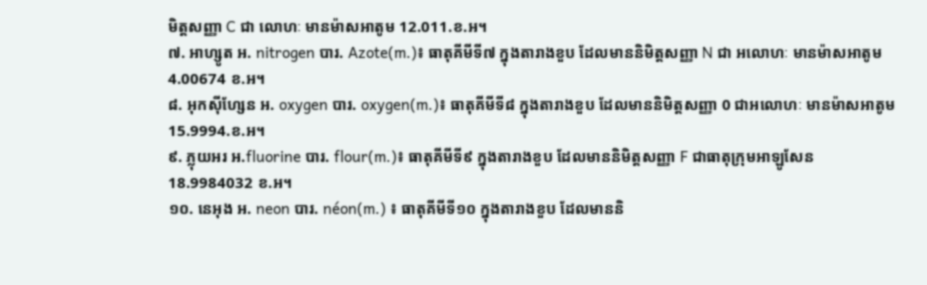មិត្តសញ្ញា C ជា លោហៈ មានម៉ាសអាតូម 12.011.ខ.អ។
៧. អាហ្សូត អ. nitrogen បារ. Azote(m.)៖ ធាតុគីមីទី៧ ក្នុងតារាងខួប ដែលមាននិមិត្តសញ្ញា N ជា អលោហៈ មានម៉ាសអាតូម4.00674 ខ.អ។
៨. អុកស៊ីហ្សែន អ. oxygen បារ. oxygen(m.)៖ ធាតុគីមីទី៨ ក្នុងតារាងខួប ដែលមាននិមិត្តសញ្ញា 0 ជាអលោហៈ មានម៉ាសអាតូម 15.9994.ខ.អ។
៩. ភ្លុយអរ អ.fluorine បារ. flour(m.)៖ ធាតុគីមីទី៩ ក្នុងតារាងខួប ដែលមាននិមិត្តសញ្ញា F ជាធាតុក្រុមអាឡូសែន 18.9984032 ខ.អ។
១០. នេអុង អ. neon បារ. néon(m.) ៖ ធាតុគីមីទី១០ ក្នុងតារាងខួប ដែលមាននិ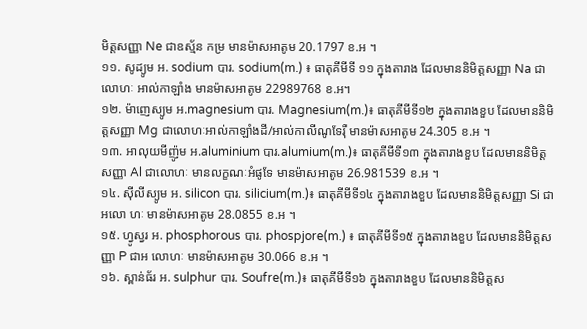មិត្តសញ្ញា Ne ជាឧស្ម័ន កម្រ មានម៉ាសអាតូម 20.1797 ខ.អ ។
១១. សូដ្យូម អ. sodium បារ. sodium(m.) ៖ ធាតុគីមីទី ១១ ក្នុងតារាង ដែលមាននិមិត្តសញ្ញា Na ជាលោហៈ អាល់កាឡាំង មានម៉ាសអាតូម 22989768 ខ.អ។
១២. ម៉ាញេស្យូម អ.magnesium បារ. Magnesium(m.)៖ ធាតុគីមីទី១២ ក្នុងតារាងខួប ដែលមាននិមិត្តសញ្ញា Mg ជាលោហៈអាល់កាឡាំងដី/អាល់កាលីណូទែរ៉ឺ មានម៉ាសអាតូម 24.305 ខ.អ ។
១៣. អាលុយមីញ៉ូម អ.aluminium បារ.alumium(m.)៖ ធាតុគីមីទី១៣ ក្នុងតារាងខួប ដែលមាននិមិត្តសញ្ញា Al ជាលោហៈ មានលក្ខណៈអំផូទែ មានម៉ាសអាតូម 26.981539 ខ.អ ។
១៤. ស៊ីលីស្យូម អ. silicon បារ. silicium(m.)៖ ធាតុគីមីទី១៤ ក្នុងតារាងខួប ដែលមាននិមិត្តសញ្ញា Si ជាអលោ ហៈ មានម៉ាសអាតូម 28.0855 ខ.អ ។
១៥. ហ្វូស្វរ អ. phosphorous បារ. phospjore(m.) ៖ ធាតុគីមីទី១៥ ក្នុងតារាងខួប ដែលមាននិមិត្តសញ្ញា P ជាអ លោហៈ មានម៉ាសអាតូម 30.066 ខ.អ ។
១៦. ស្ពាន់ធ័រ អ. sulphur បារ. Soufre(m.)៖ ធាតុគីមីទី១៦ ក្នុងតារាងខួប ដែលមាននិមិត្តស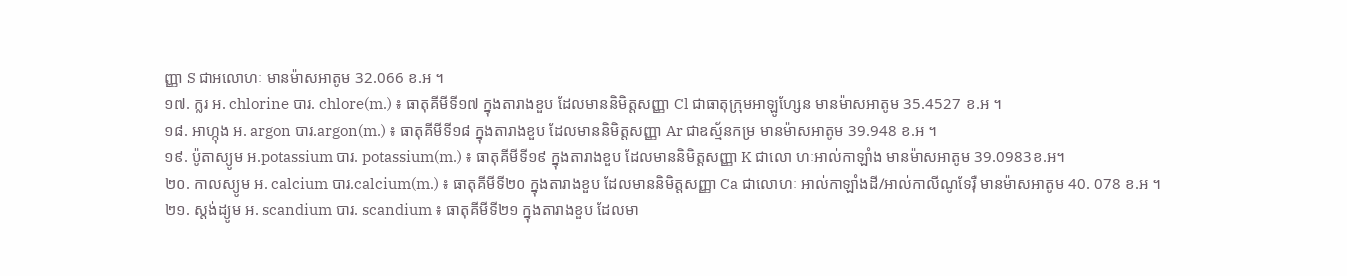ញ្ញា S ជាអលោហៈ មានម៉ាសអាតូម 32.066 ខ.អ ។
១៧. ក្លរ អ. chlorine បារ. chlore(m.) ៖ ធាតុគីមីទី១៧ ក្នុងតារាងខួប ដែលមាននិមិត្តសញ្ញា Cl ជាធាតុក្រុមអាឡូហ្សែន មានម៉ាសអាតូម 35.4527 ខ.អ ។
១៨. អាហ្កុង អ. argon បារ.argon(m.) ៖ ធាតុគីមីទី១៨ ក្នុងតារាងខួប ដែលមាននិមិត្តសញ្ញា Ar ជាឧស្ម័នកម្រ មានម៉ាសអាតូម 39.948 ខ.អ ។
១៩. ប៉ូតាស្យូម អ.potassium បារ. potassium(m.) ៖ ធាតុគីមីទី១៩ ក្នុងតារាងខួប ដែលមាននិមិត្តសញ្ញា K ជាលោ ហៈអាល់កាឡាំង មានម៉ាសអាតូម 39.0983ខ.អ។
២០. កាលស្យូម អ. calcium បារ.calcium(m.) ៖ ធាតុគីមីទី២០ ក្នុងតារាងខួប ដែលមាននិមិត្តសញ្ញា Ca ជាលោហៈ អាល់កាឡាំងដី/អាល់កាលីណូទែរ៉ឺ មានម៉ាសអាតូម 40. 078 ខ.អ ។
២១. ស្តង់ដ្យូម អ. scandium បារ. scandium ៖ ធាតុគីមីទី២១ ក្នុងតារាងខួប ដែលមា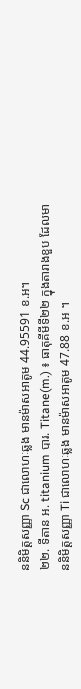ននិមិត្តសញ្ញា Sc ជាលោហៈឆ្លង មានម៉ាសអាតូម 44.95591 ខ.អ។
២២. ទីតាន អ. titanium បារ. Titane(m.) ៖ ធាតុគីមីទី២២ ក្នុងតារាងខួប ដែលមាននិមិត្តសញ្ញា Ti ជាលោហៈឆ្លង មានម៉ាសអាតូម 47.88 ខ.អ ។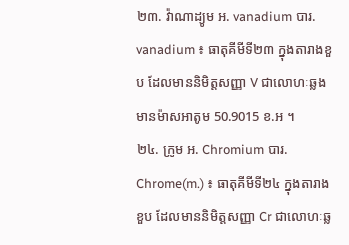២៣. វ៉ាណាដ្យូម អ. vanadium បារ. vanadium ៖ ធាតុគីមីទី២៣ ក្នុងតារាងខួប ដែលមាននិមិត្តសញ្ញា V ជាលោហៈឆ្លង មានម៉ាសអាតូម 50.9015 ខ.អ ។
២៤. ក្រូម អ. Chromium បារ. Chrome(m.) ៖ ធាតុគីមីទី២៤ ក្នុងតារាងខួប ដែលមាននិមិត្តសញ្ញា Cr ជាលោហៈឆ្ល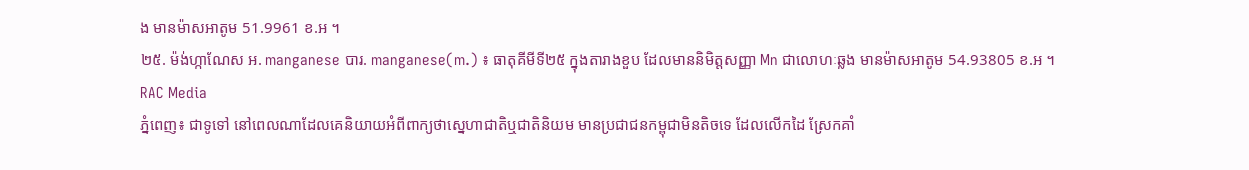ង មានម៉ាសអាតូម 51.9961 ខ.អ ។
២៥. ម៉ង់ហ្កាណែស អ. manganese បារ. manganese(m.) ៖ ធាតុគីមីទី២៥ ក្នុងតារាងខួប ដែលមាននិមិត្តសញ្ញា Mn ជាលោហៈឆ្លង មានម៉ាសអាតូម 54.93805 ខ.អ ។
RAC Media
ភ្នំពេញ៖ ជាទូទៅ នៅពេលណាដែលគេនិយាយអំពីពាក្យថាស្នេហាជាតិឬជាតិនិយម មានប្រជាជនកម្ពុជាមិនតិចទេ ដែលលើកដៃ ស្រែកគាំ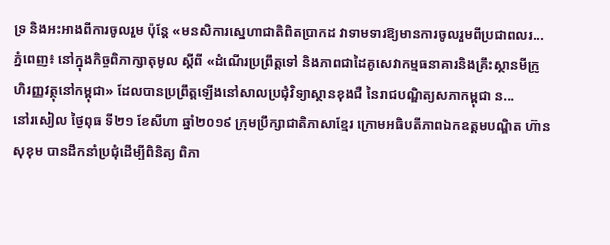ទ្រ និងអះអាងពីការចូលរួម ប៉ុន្តែ «មនសិការស្នេហាជាតិពិតប្រាកដ វាទាមទារឱ្យមានការចូលរួមពីប្រជាពលរ...
ភ្នំពេញ៖ នៅក្នុងកិច្ចពិភាក្សាតុមូល ស្ដីពី «ដំណើរប្រព្រឹត្តទៅ និងភាពជាដៃគូសេវាកម្មធនាគារនិងគ្រឹះស្ថានមីក្រូហិរញ្ញវត្ថុនៅកម្ពុជា» ដែលបានប្រព្រឹត្តឡើងនៅសាលប្រជុំវិទ្យាស្ថានខុងជឺ នៃរាជបណ្ឌិត្យសភាកម្ពុជា ន...
នៅរសៀល ថ្ងៃពុធ ទី២១ ខែសីហា ឆ្នាំ២០១៩ ក្រុមប្រឹក្សាជាតិភាសាខ្មែរ ក្រោមអធិបតីភាពឯកឧត្តមបណ្ឌិត ហ៊ាន សុខុម បានដឹកនាំប្រជុំដើម្បីពិនិត្យ ពិភា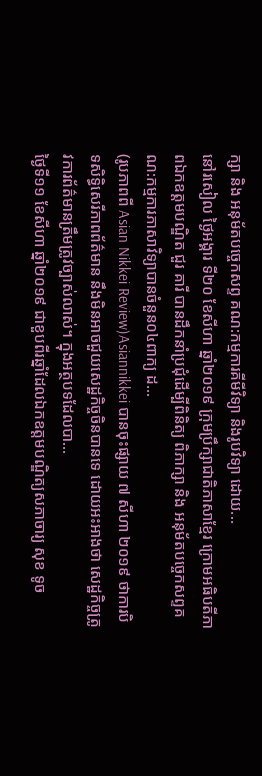ក្សា និង អនុម័តបច្ចេកសព្ទ គណ:កម្មការគីមីវិទ្យា និងរូបវិទ្យា ដោយ...
នៅរសៀល ថ្ងៃអង្គារ ទី២០ ខែសីហា ឆ្នាំ២០១៩ ក្រុមប្រឹក្សាជាតិភាសាខ្មែរ ក្រោមអធិបតីភាពឯកឧត្តមបណ្ឌិត ជួរ គារី បានដឹកនាំប្រជុំដើម្បីពិនិត្យ ពិភាក្សា និង អនុម័តបច្ចេកសព្ទគណ:កម្មការភាសាវិទ្យាបានចំនួន០៤ពាក្យ ដ...
(រូបភាពពី Asian Nikkei Review)Asiannikkei បានចុះផ្សាយ ៧ សីហា ២០១៩ ថាការបិទសិទ្ធិសេរីភាពព័ត៌មាន នឹងមិនអាចជួយសេដ្ឋកិច្ចចិនបានទេ ដោយអះអាងថា សេដ្ឋកិច្ចត្រូវការព័ត៌មានត្រឹមត្រូវច្បាស់លាស់។ ក្នុងអត្ថបទដែលបា...
ថ្ងៃទី១១ ខែសីហា ឆ្នាំ២០១៩ ជាខួបពីរឆ្នាំដែលឯកឧត្ដមបណ្ឌិត្យសភាចារ្យ សុខ ទូច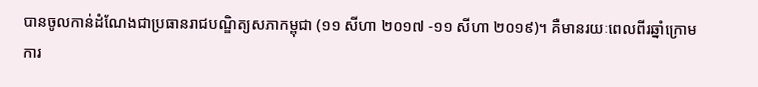បានចូលកាន់ដំណែងជាប្រធានរាជបណ្ឌិត្យសភាកម្ពុជា (១១ សីហា ២០១៧ -១១ សីហា ២០១៩)។ គឺមានរយៈពេលពីរឆ្នាំក្រោមការ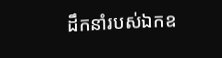ដឹកនាំរបស់ឯកឧ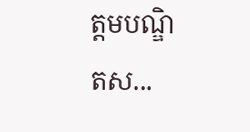ត្ដមបណ្ឌិតស...